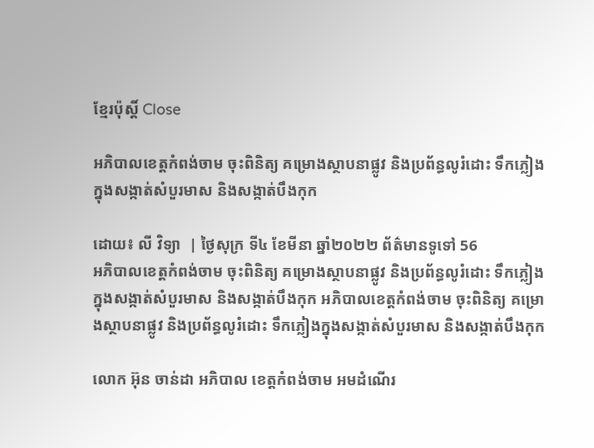ខ្មែរប៉ុស្ដិ៍ Close

អភិបាលខេត្តកំពង់ចាម ចុះពិនិត្យ គម្រោងស្ថាបនាផ្លូវ និងប្រព័ន្ធលូរំដោះ ទឹកភ្លៀងក្នុងសង្កាត់សំបួរមាស និងសង្កាត់បឹងកុក

ដោយ៖ លី វិទ្យា  | ថ្ងៃសុក្រ ទី៤ ខែមីនា ឆ្នាំ២០២២ ព័ត៌មានទូទៅ 56
អភិបាលខេត្តកំពង់ចាម ចុះពិនិត្យ គម្រោងស្ថាបនាផ្លូវ និងប្រព័ន្ធលូរំដោះ ទឹកភ្លៀងក្នុងសង្កាត់សំបួរមាស និងសង្កាត់បឹងកុក អភិបាលខេត្តកំពង់ចាម ចុះពិនិត្យ គម្រោងស្ថាបនាផ្លូវ និងប្រព័ន្ធលូរំដោះ ទឹកភ្លៀងក្នុងសង្កាត់សំបួរមាស និងសង្កាត់បឹងកុក

លោក អ៊ុន ចាន់ដា អភិបាល ខេត្តកំពង់ចាម អមដំណើរ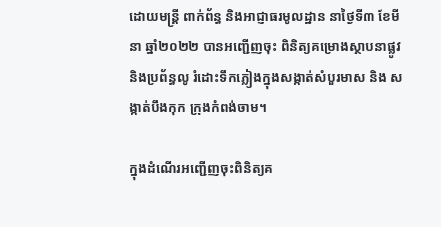ដោយមន្ត្រី ពាក់ព័ន្ធ និងអាជ្ញាធរមូលដ្ឋាន នាថ្ងៃទី៣ ខែមីនា ឆ្នាំ២០២២ បានអញ្ជើញចុះ ពិនិត្យគម្រោងស្ថាបនាផ្លូវ និងប្រព័ន្ធលូ រំដោះទឹកភ្លៀងក្នុងសង្កាត់សំបួរមាស និង សង្កាត់បឹងកុក ក្រុងកំពង់ចាម។

ក្នុងដំណើរអញ្ជើញចុះពិនិត្យគ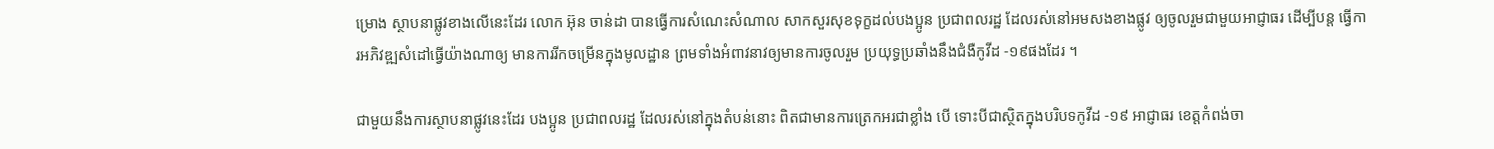ម្រោង ស្ថាបនាផ្លូវខាងលើនេះដែរ លោក អ៊ុន ចាន់ដា បានធ្វើការសំណេះសំណាល សាកសួរសុខទុក្ខដល់បងប្អូន ប្រជាពលរដ្ឋ ដែលរស់នៅអមសងខាងផ្លូវ ឲ្យចូលរួមជាមួយអាជ្ញាធរ ដេីម្បីបន្ត ធ្វើការអភិវឌ្ឍសំដៅធ្វើយ៉ាងណាឲ្យ មានការរីកចម្រើនក្នុងមូលដ្ឋាន ព្រមទាំងអំពាវនាវឲ្យមានការចូលរួម ប្រយុទ្ធប្រឆាំងនឹងជំងឺកូវីដ -១៩ផងដែរ ។

ជាមួយនឹងការស្ថាបនាផ្លូវនេះដែរ បងប្អូន ប្រជាពលរដ្ឋ ដែលរស់នៅក្នុងតំបន់នោះ ពិតជាមានការត្រេកអរជាខ្លាំង បេី ទោះបីជាស្ថិតក្នុងបរិបទកូវីដ -១៩ អាជ្ញាធរ ខេត្តកំពង់ចា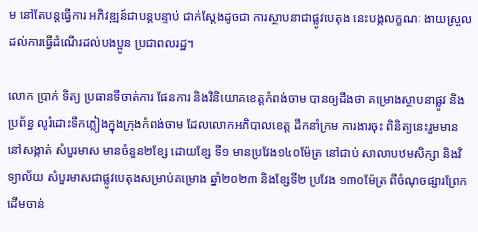ម នៅតែបន្តធ្វើការ អភិវឌ្ឍន៍ជាបន្តបន្ទាប់ ជាក់ស្តែងដូចជា ការស្ថាបនាជាផ្លូវបេតុង នេះបង្កលក្ខណៈ ងាយស្រួលដល់ការធ្វើដំណើរដល់បងប្អូន ប្រជាពលរដ្ឋ។

លោក ប្រាក់ ទិត្យ ប្រធានទីចាត់ការ ផែនការ និងវិនិយោគខេត្តកំពង់ចាម បានឲ្យដឹងថា គម្រោងស្ថាបនាផ្លូវ និងប្រព័ន្ធ លូរំដោះទឹកភ្លៀងក្នុងក្រុងកំពង់ចាម ដែលលោកអភិបាលខេត្ត ដឹកនាំក្រម ការងារចុះ ពិនិត្យនេះរួមមាន នៅសង្កាត់ សំបួរមាស មានចំនួន២ខ្សែ ដោយខ្សែ ទី១ មានប្រវែង១៤០ម៉ែត្រ នៅជាប់ សាលាបឋមសិក្សា និងវិទ្យាល័យ សំបួរមាសជាផ្លូវបេតុងសម្រាប់គម្រោង ឆ្នាំ២០២៣ និងខ្សែទី២ ប្រវែង ១៣០ម៉ែត្រ ពីចំណុចផ្សារព្រែកដេីមចាន់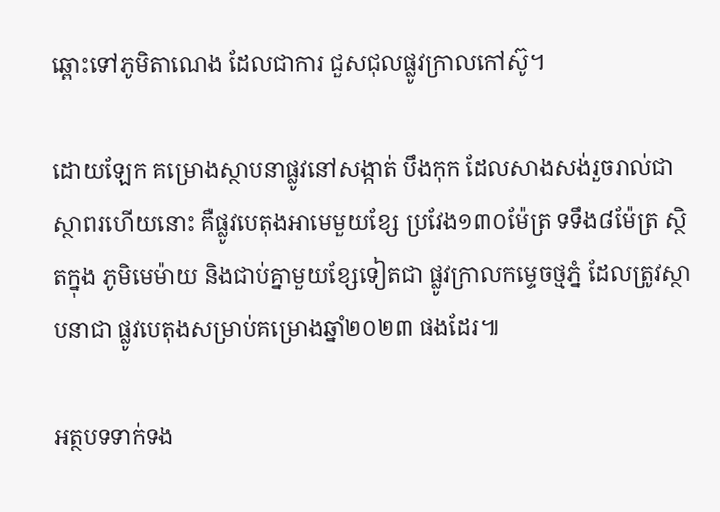ឆ្ពោះទៅភូមិតាណេង ដែលជាការ ជួសជុលផ្លូវក្រាលកៅស៊ូ។

ដោយឡែក គម្រោងស្ថាបនាផ្លូវនៅសង្កាត់ បឹងកុក ដែលសាងសង់រួចរាល់ជាស្ថាពរហេីយនោះ គឺផ្លូវបេតុងអាមេមួយខ្សែ ប្រវែង១៣០ម៉ែត្រ ទទឹង៨ម៉ែត្រ ស្ថិតក្នុង ភូមិមេម៉ាយ និងជាប់គ្នាមួយខ្សែទៀតជា ផ្លូវក្រាលកម្ទេចថ្មភ្នំ ដែលត្រូវស្ថាបនាជា ផ្លូវបេតុងសម្រាប់គម្រោងឆ្នាំ២០២៣ ផងដែរ៕

អត្ថបទទាក់ទង